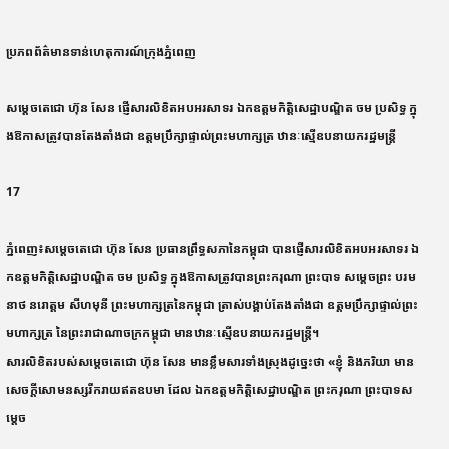ប្រភពព័ត៌មានទាន់ហេតុការណ៍ក្រុងភ្នំពេញ

សម្តេចតេជោ ហ៊ុន សែន ផ្ញើសារលិខិតអបអរសាទរ ឯកឧត្តមកិត្តិសេដ្ឋាបណ្ឌិត ចម ប្រសិទ្ធ ក្នុងឱកាសត្រូវបានតែងតាំងជា ឧត្តមប្រឹក្សាផ្ទាល់ព្រះមហាក្សត្រ ឋានៈស្មើឧបនាយករដ្ឋមន្ត្រី

17

ភ្នំពេញ៖សម្តេចតេជោ ហ៊ុន សែន ប្រធានព្រឹទ្ធសភានៃកម្ពុជា បានផ្ញើសារលិខិតអបអរសាទរ ឯកឧត្តមកិត្តិសេដ្ឋាបណ្ឌិត ចម ប្រសិទ្ធ ក្នុងឱកាសត្រូវបានព្រះករុណា ព្រះបាទ សម្តេចព្រះ បរមនាថ នរោត្តម សីហមុនី ព្រះមហាក្សត្រនៃកម្ពុជា ត្រាស់បង្គាប់តែងតាំងជា ឧត្តមប្រឹក្សាផ្ទាល់ព្រះមហាក្សត្រ នៃព្រះរាជាណាចក្រកម្ពុជា មានឋានៈស្មើឧបនាយករដ្ឋមន្ត្រី។
សារលិខិតរបស់សម្តេចតេជោ ហ៊ុន សែន មានខ្លឹមសារទាំងស្រុងដូច្នេះថា «ខ្ញុំ និងភរិយា មានសេចក្តីសោមនស្សរីករាយឥតឧបមា ដែល ឯកឧត្តមកិត្តិសេដ្ឋាបណ្ឌិត ព្រះករុណា ព្រះបាទសម្តេច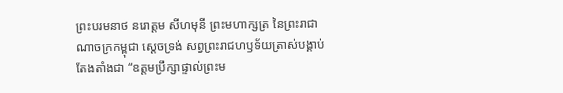ព្រះបរមនាថ នរោត្តម សីហមុនី ព្រះមហាក្សត្រ នៃព្រះរាជាណាចក្រកម្ពុជា ស្ដេចទ្រង់ សព្វព្រះរាជហឫទ័យត្រាស់បង្គាប់តែងតាំងជា “ឧត្តមប្រឹក្សាផ្ទាល់ព្រះម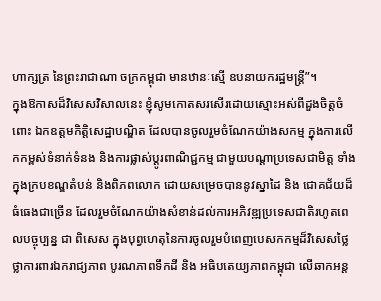ហាក្សត្រ នៃព្រះរាជាណា ចក្រកម្ពុជា មានឋានៈស្មើ ឧបនាយករដ្ឋមន្ត្រី”។
ក្នុងឱកាសដ៏វិសេសវិសាលនេះ ខ្ញុំសូមកោតសរសើរដោយស្មោះអស់ពីដួងចិត្តចំពោះ ឯកឧត្តមកិត្តិសេដ្ឋាបណ្ឌិត ដែលបានចូលរួមចំណែកយ៉ាងសកម្ម ក្នុងការលើកកម្ពស់ទំនាក់ទំនង និងការផ្លាស់ប្តូរពាណិជ្ជកម្ម ជាមួយបណ្តាប្រទេសជាមិត្ត ទាំងក្នុងក្របខណ្ឌតំបន់ និងពិភពលោក ដោយសម្រេចបាននូវស្នាដៃ និង ជោគជ័យដ៏ធំធេងជាច្រើន ដែលរួមចំណែកយ៉ាងសំខាន់ដល់ការអភិវឌ្ឍប្រទេសជាតិរហូតពេលបច្ចុប្បន្ន ជា ពិសេស ក្នុងបុព្វហេតុនៃការចូលរួមបំពេញបេសកកម្មដ៏វិសេសថ្លៃថ្លាការពារឯករាជ្យភាព បូរណភាពទឹកដី និង អធិបតេយ្យភាពកម្ពុជា លើឆាកអន្ត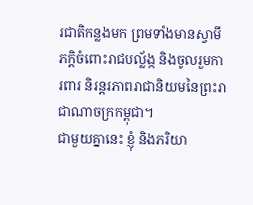រជាតិកន្លងមក ព្រមទាំងមានស្វាមីភក្តិចំពោះរាជបល្ល័ង្ក និងចូលរួមការពារ និរន្តរភាពរាជានិយមនៃព្រះរាជាណាចក្រកម្ពុជា។
ជាមួយគ្នានេះ ខ្ញុំ និងភរិយា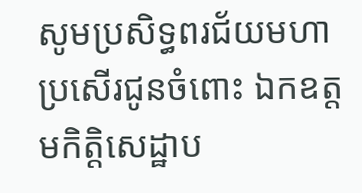សូមប្រសិទ្ធពរជ័យមហាប្រសើរជូនចំពោះ ឯកឧត្តមកិត្តិសេដ្ឋាប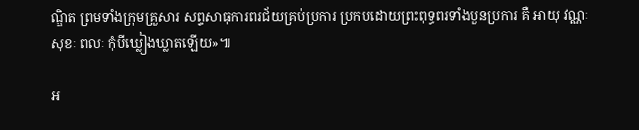ណ្ឌិត ព្រមទាំងក្រុមគ្រួសារ សព្ទសាធុការពរជ័យគ្រប់ប្រការ ប្រកបដោយព្រះពុទ្ធពរទាំងបួនប្រការ គឺ អាយុ វណ្ណៈ សុខៈ ពលៈ កុំបីឃ្លៀងឃ្លាតឡើយ»៕

អ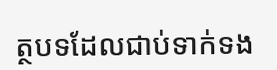ត្ថបទដែលជាប់ទាក់ទង